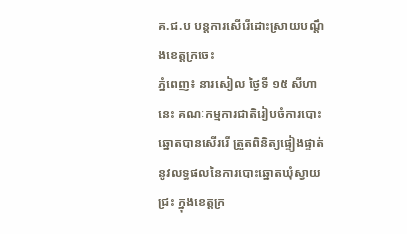គ.ជ.ប បន្តការសើរើដោះស្រាយបណ្ដឹងខេត្តក្រចេះ
ភ្នំពេញ៖ នារសៀល ថ្ងៃទី ១៥ សីហានេះ គណៈកម្មការជាតិរៀបចំការបោះឆ្នោតបានសើររើ ត្រួតពិនិត្យផ្ទៀងផ្ទាត់នូវលទ្ធផលនៃការបោះឆ្នោតឃុំស្វាយជ្រះ ក្នុងខេត្តក្រ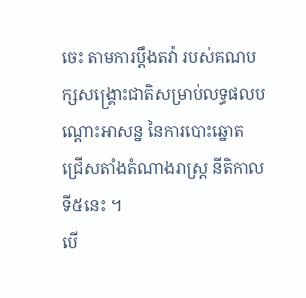ចេះ តាមការប្ដឹងតវ៉ា របស់គណបក្សសង្គ្រោះជាតិសម្រាប់លទ្ធផលបណ្ដោះអាសន្ន នៃការបោះឆ្នោត ជ្រើសតាំងតំណាងរាស្រ្ត នីតិកាលទី៥នេះ ។
បើ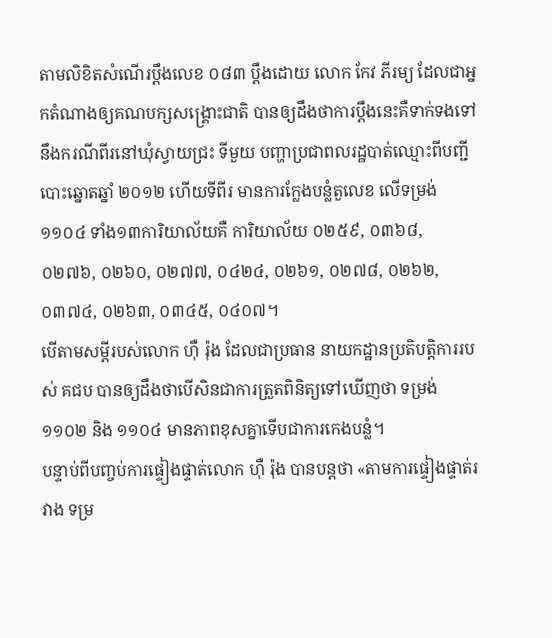តាមលិខិតសំណើរប្ដឹងលេខ ០៨៣ ប្ដឹងដោយ លោក កែវ ភីរម្យ ដែលជាអ្នកតំណាងឲ្យគណបក្សសង្គ្រោះជាតិ បានឲ្យដឹងថាការប្ដឹងនេះគឺទាក់ទងទៅនឹងករណីពីរនៅឃុំស្វាយជ្រះ ទីមួយ បញ្ហាប្រជាពលរដ្ឋបាត់ឈ្មោះពីបញ្ជីបោះឆ្នោតឆ្នាំ ២០១២ ហើយទីពីរ មានការក្លែងបន្លំតួលេខ លើទម្រង់១១០៤ ទាំង១៣ការិយាល័យគឺ ការិយាល័យ ០២៥៩, ០៣៦៨, ០២៧៦, ០២៦០, ០២៧៧, ០៤២៤, ០២៦១, ០២៧៨, ០២៦២, ០៣៧៤, ០២៦៣, ០៣៤៥, ០៤០៧។
បើតាមសម្ដីរបស់លោក ហ៊ឺ រ៉ុង ដែលជាប្រធាន នាយកដ្ឋានប្រតិបត្តិការរបស់ គជប បានឲ្យដឹងថាបើសិនជាការត្រួតពិនិត្យទៅឃើញថា ទម្រង់ ១១០២ និង ១១០៤ មានភាពខុសគ្នាទើបជាការកេងបន្លំ។
បន្ទាប់ពីបញ្ចប់ការផ្ទៀងផ្ទាត់លោក ហ៊ឺ រ៉ុង បានបន្តថា «តាមការផ្ទៀងផ្ទាត់រវាង ទម្រ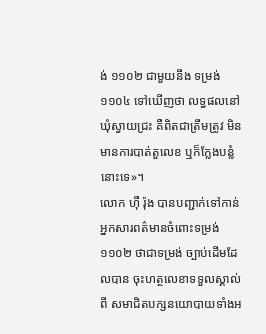ង់ ១១០២ ជាមួយនឹង ទម្រង់ ១១០៤ ទៅឃើញថា លទ្ធផលនៅឃុំស្វាយជ្រះ គឺពិតជាត្រឹមត្រូវ មិនមានការបាត់តួលេខ ឬក៏ក្លែងបន្លំនោះទេ»។
លោក ហ៊ឺ រ៉ុង បានបញ្ជាក់ទៅកាន់អ្នកសារពត៌មានចំពោះទម្រង់ ១១០២ ថាជាទម្រង់ ច្បាប់ដើមដែលបាន ចុះហត្ថលេខាទទួលស្គាល់ពី សមាជិតបក្សនយោបាយទាំងអ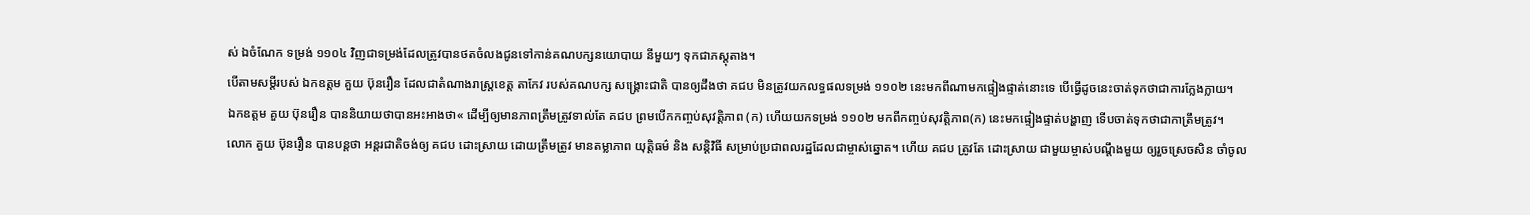ស់ ឯចំណែក ទម្រង់ ១១០៤ វិញជាទម្រង់ដែលត្រូវបានថតចំលងជូនទៅកាន់គណបក្សនយោបាយ នីមួយៗ ទុកជាភស្ដុតាង។
បើតាមសម្ដីរបស់ ឯកឧត្តម គួយ ប៊ុនរឿន ដែលជាតំណាងរាស្រ្តខេត្ត តាកែវ របស់គណបក្ស សង្គ្រោះជាតិ បានឲ្យដឹងថា គជប មិនត្រូវយកលទ្ធផលទម្រង់ ១១០២ នេះមកពីណាមកផ្ទៀងផ្ទាត់នោះទេ បើធ្វើដូចនេះចាត់ទុកថាជាការក្លែងក្លាយ។
ឯកឧត្តម គួយ ប៊ុនរឿន បាននិយាយថាបានអះអាងថា« ដើម្បីឲ្យមានភាពត្រឹមត្រូវទាល់តែ គជប ព្រមបើកកញ្ចប់សុវត្តិភាព (ក) ហើយយកទម្រង់ ១១០២ មកពីកញ្ចប់សុវត្តិភាព(ក) នេះមកផ្ទៀងផ្ទាត់បង្ហាញ ទើបចាត់ទុកថាជាកាត្រឹមត្រូវ។
លោក គួយ ប៊ុនរឿន បានបន្តថា អន្តរជាតិចង់ឲ្យ គជប ដោះស្រាយ ដោយត្រឹមត្រូវ មានតម្លាភាព យុត្តិធម៌ និង សន្តិវិធី សម្រាប់ប្រជាពលរដ្ឋដែលជាម្ចាស់ឆ្នោត។ ហើយ គជប ត្រូវតែ ដោះស្រាយ ជាមួយម្ចាស់បណ្ដឹងមួយ ឲ្យរួចស្រេចសិន ចាំចូល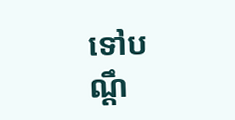ទៅបណ្ដឹ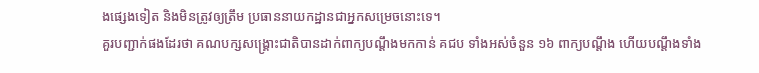ងផ្សេងទៀត និងមិនត្រូវឲ្យត្រឹម ប្រធាននាយកដ្ឋានជាអ្នកសម្រេចនោះទេ។
គួរបញ្ជាក់ផងដែរថា គណបក្សសង្គ្រោះជាតិបានដាក់ពាក្យបណ្ដឹងមកកាន់ គជប ទាំងអស់ចំនួន ១៦ ពាក្យបណ្ដឹង ហើយបណ្ដឹងទាំង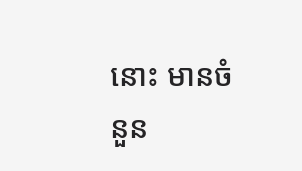នោះ មានចំនួន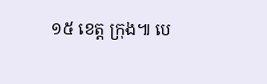១៥ ខេត្ត ក្រុង៕ បេ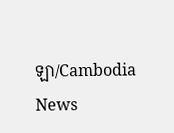ឡា/Cambodia News